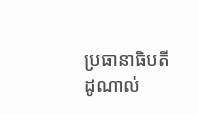ប្រធានាធិបតី ដូណាល់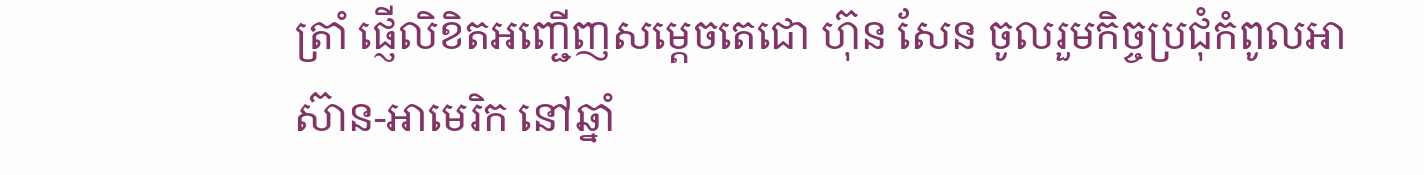ត្រាំ ផ្ញើលិខិតអញ្ជើញសម្តេចតេជោ ហ៊ុន សែន ចូលរួមកិច្ចប្រជុំកំពូលអាស៊ាន-អាមេរិក នៅឆ្នាំ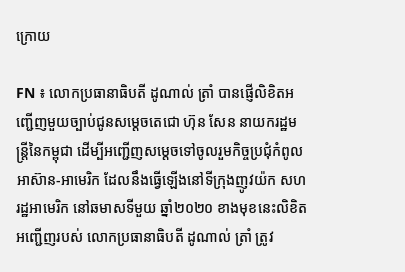ក្រោយ

FN ៖ លោកប្រធានាធិបតី ដូណាល់ ត្រាំ បានផ្ញើលិខិតអញ្ជើញមួយច្បាប់ជូនសម្តេចតេជោ ហ៊ុន សែន នាយករដ្ឋមន្រ្តីនៃកម្ពុជា ដើម្បីអញ្ជើញសម្តេចទៅចូលរួមកិច្ចប្រជុំកំពូលអាស៊ាន-អាមេរិក ដែលនឹងធ្វើឡើងនៅទីក្រុងញូវយ៉ក សហរដ្ឋអាមេរិក នៅឆមាសទីមួយ ឆ្នាំ២០២០ ខាងមុខនេះលិខិតអញ្ជើញរបស់ លោកប្រធានាធិបតី ដូណាល់ ត្រាំ ត្រូវ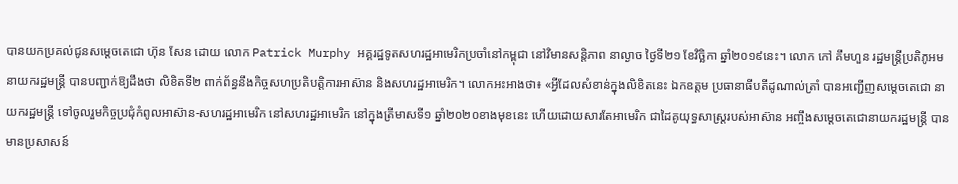បានយកប្រគល់ជូនសម្តេចតេជោ ហ៊ុន សែន ដោយ លោក Patrick Murphy អគ្គរដ្ឋទូតសហរដ្ឋអាមេរិកប្រចាំនៅកម្ពុជា នៅវិមានសន្តិភាព នាល្ងាច ថ្ងៃទី២១ ខែវិច្ឆិកា ឆ្នាំ២០១៩នេះ។ លោក កៅ គឹមហួន រដ្ឋមន្ដ្រីប្រតិភូអមនាយករដ្ឋមន្ដ្រី បានបញ្ជាក់ឱ្យដឹងថា លិខិតទី២ ពាក់ព័ន្ធនឹងកិច្ចសហប្រតិបត្តិការអាស៊ាន និងសហរដ្ឋអាមេរិក។ លោកអះអាងថា៖ «អ្វីដែលសំខាន់ក្នុងលិខិតនេះ ឯកឧត្តម ប្រធានាធីបតីដូណាល់ត្រាំ បានអញ្ជើញសម្តេចតេជោ នាយករដ្ឋមន្រ្តី ទៅចូលរួមកិច្ចប្រជុំកំពូលអាស៊ាន-សហរដ្ឋអាមេរិក នៅសហរដ្ឋអាមេរិក នៅក្នុងត្រីមាសទី១ ឆ្នាំ២០២០ខាងមុខនេះ ហើយដោយសារតែអាមេរិក ជាដៃគូយុទ្ធសាស្រ្តរបស់អាស៊ាន អញ្ចឹងសម្តេចតេជោនាយករដ្ឋមន្រ្តី បានមានប្រសាសន៍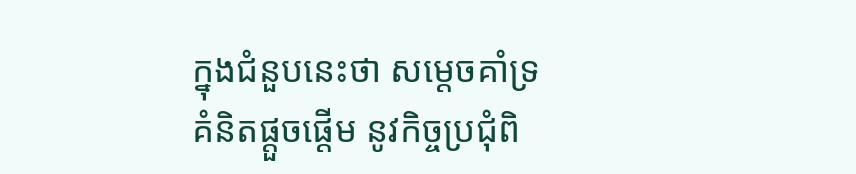ក្នុងជំនួបនេះថា សម្តេចគាំទ្រគំនិតផ្តួចផ្តើម នូវកិច្ចប្រជុំពិ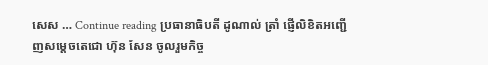សេស … Continue reading ប្រធានាធិបតី ដូណាល់ ត្រាំ ផ្ញើលិខិតអញ្ជើញសម្តេចតេជោ ហ៊ុន សែន ចូលរួមកិច្ច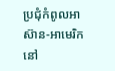ប្រជុំកំពូលអាស៊ាន-អាមេរិក នៅ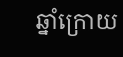ឆ្នាំក្រោយ